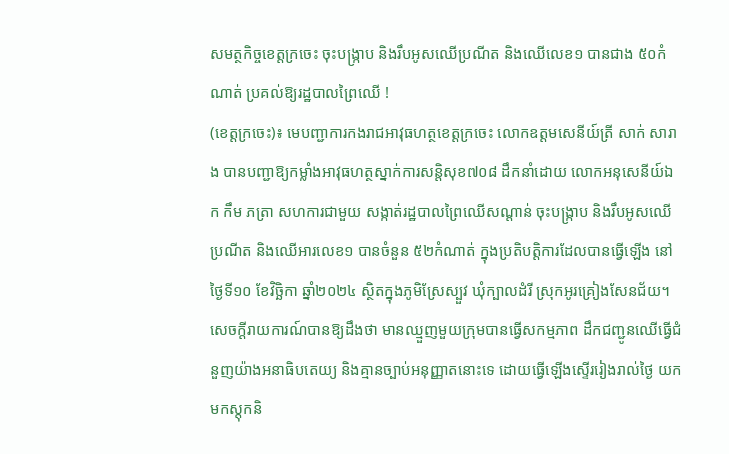សមត្ថកិច្ចខេត្តក្រចេះ ចុះបង្ក្រាប និងរឹបអូសឈើប្រណីត និងឈើលេខ១ បានជាង ៥០កំណាត់ ប្រគល់ឱ្យរដ្ឋបាលព្រៃឈើ !
(ខេត្តក្រចេះ)៖ មេបញ្ជាការកងរាជអាវុធហត្ថខេត្តក្រចេះ លោកឧត្តមសេនីយ៍ត្រី សាក់ សារាង បានបញ្ជាឱ្យកម្លាំងអាវុធហត្ថស្នាក់ការសន្តិសុខ៧០៨ ដឹកនាំដោយ លោកអនុសេនីយ៍ឯក កឹម ភត្រា សហការជាមួយ សង្កាត់រដ្ឋបាលព្រៃឈើសណ្តាន់ ចុះបង្ក្រាប និងរឹបអូសឈើប្រណីត និងឈើអារលេខ១ បានចំនួន ៥២កំណាត់ ក្នុងប្រតិបត្តិការដែលបានធ្វើឡើង នៅថ្ងៃទី១០ ខែវិច្ឆិកា ឆ្នាំ២០២៤ ស្ថិតក្នុងភូមិស្រែស្បួវ ឃុំក្បាលដំរី ស្រុកអូរគ្រៀងសែនជ័យ។
សេចក្តីរាយការណ៍បានឱ្យដឹងថា មានឈ្មួញមួយក្រុមបានធ្វើសកម្មភាព ដឹកជញ្ជូនឈើធ្វើជំនួញយ៉ាងអនាធិបតេយ្យ និងគ្មានច្បាប់អនុញ្ញាតនោះទេ ដោយធ្វើឡើងស្ទើររៀងរាល់ថ្ងៃ យកមកស្តុកនិ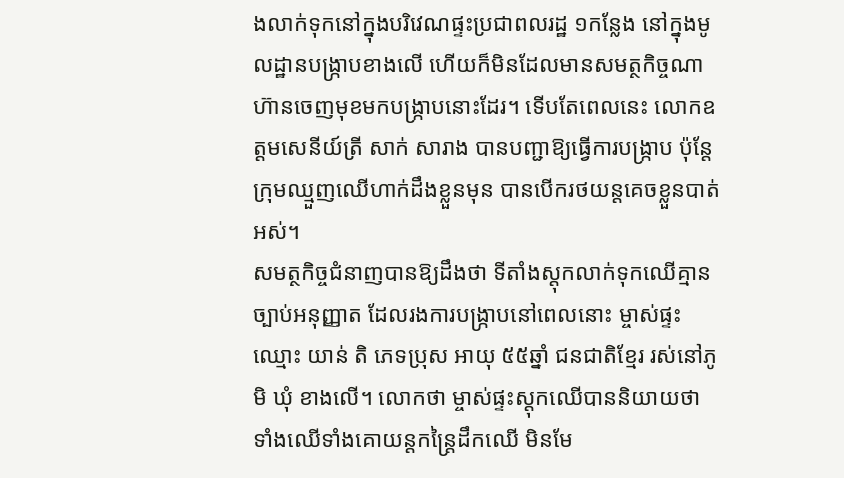ងលាក់ទុកនៅក្នុងបរិវេណផ្ទះប្រជាពលរដ្ឋ ១កន្លែង នៅក្នុងមូលដ្ឋានបង្ក្រាបខាងលើ ហើយក៏មិនដែលមានសមត្ថកិច្ចណា ហ៊ានចេញមុខមកបង្ក្រាបនោះដែរ។ ទើបតែពេលនេះ លោកឧត្តមសេនីយ៍ត្រី សាក់ សារាង បានបញ្ជាឱ្យធ្វើការបង្ក្រាប ប៉ុន្តែ ក្រុមឈ្មួញឈើហាក់ដឹងខ្លួនមុន បានបើករថយន្តគេចខ្លួនបាត់អស់។
សមត្ថកិច្ចជំនាញបានឱ្យដឹងថា ទីតាំងស្តុកលាក់ទុកឈើគ្មានច្បាប់អនុញ្ញាត ដែលរងការបង្ក្រាបនៅពេលនោះ ម្ចាស់ផ្ទះ ឈ្មោះ យាន់ តិ ភេទប្រុស អាយុ ៥៥ឆ្នាំ ជនជាតិខ្មែរ រស់នៅភូមិ ឃុំ ខាងលើ។ លោកថា ម្ចាស់ផ្ទះស្តុកឈើបាននិយាយថា ទាំងឈើទាំងគោយន្តកន្ត្រៃដឹកឈើ មិនមែ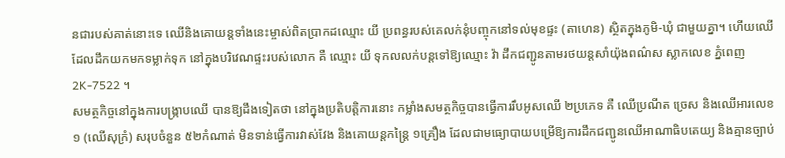នជារបស់គាត់នោះទេ ឈើនិងគោយន្តទាំងនេះម្ចាស់ពិតប្រាកដឈ្មោះ យី ប្រពន្ធរបស់គេលក់នុំបញ្ចុកនៅទល់មុខផ្ទះ (តាហេន) ស្ថិតក្នុងភូមិ-ឃុំ ជាមួយគ្នា។ ហើយឈើដែលដឹកយកមកទម្លាក់ទុក នៅក្នុងបរិវេណផ្ទះរបស់លោក គឺ ឈ្មោះ យី ទុកលលក់បន្តទៅឱ្យឈ្មោះ វ៉ា ដឹកជញ្ជូនតាមរថយន្តសាំយ៉ុងពណ៌ស ស្លាកលេខ ភ្នំពេញ 2K-7522 ។
សមត្ថកិច្ចនៅក្នុងការបង្ក្រាបឈើ បានឱ្យដឹងទៀតថា នៅក្នុងប្រតិបត្តិការនោះ កម្លាំងសមត្ថកិច្ចបានធ្វើការរឹបអូសឈើ ២ប្រភេទ គឺ ឈើប្រណីត ច្រេស និងឈើអារលេខ១ (ឈើសុក្រំ) សរុបចំនួន ៥២កំណាត់ មិនទាន់ធ្វើការវាស់វែង និងគោយន្តកន្ត្រៃ ១គ្រឿង ដែលជាមធ្យោបាយបម្រើឱ្យការដឹកជញ្ជូនឈើអាណាធិបតេយ្យ និងគ្មានច្បាប់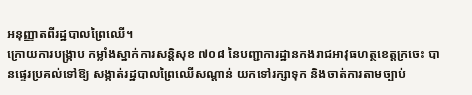អនុញ្ញាតពីរដ្ឋបាលព្រៃឈើ។
ក្រោយការបង្ក្រាប កម្លាំងស្នាក់ការសន្តិសុខ ៧០៨ នៃបញ្ជាការដ្ឋានកងរាជអាវុធហត្ថខេត្តក្រចេះ បានផ្ទេរប្រគល់ទៅឱ្យ សង្កាត់រដ្ឋបាលព្រៃឈើសណ្តាន់ យកទៅរក្សាទុក និងចាត់ការតាមច្បាប់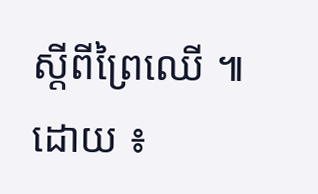ស្តីពីព្រៃឈើ ៕
ដោយ ៖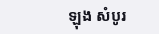ឡុង សំបូរ